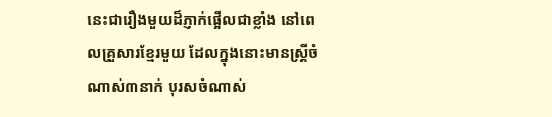នេះជារឿងមួយដ៏ភ្ញាក់ផ្អើលជាខ្លាំង នៅពេលគ្រួសារខ្មែរមួយ ដែលក្នុងនោះមានស្រ្តីចំណាស់៣នាក់ បុរសចំណាស់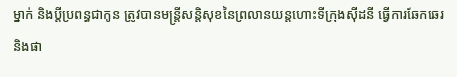ម្នាក់ និងប្តីប្រពន្ធជាកូន ត្រូវបានមន្រ្តីសន្តិសុខនៃព្រលានយន្តហោះទីក្រុងសុីដនី ធ្វើការឆែកឆេរ និងផា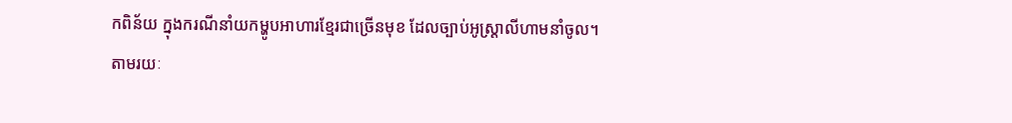កពិន័យ ក្នុងករណីនាំយកម្ហូបអាហារខ្មែរជាច្រើនមុខ ដែលច្បាប់អូស្រ្តាលីហាមនាំចូល។
តាមរយៈ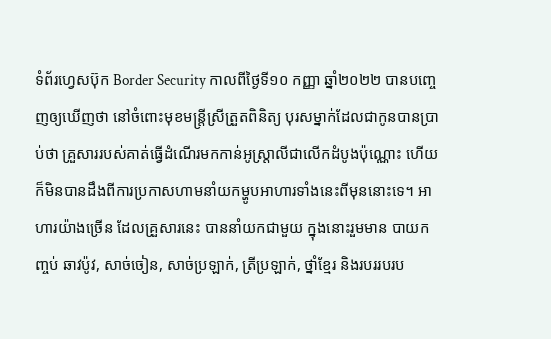ទំព័រហ្វេសប៊ុក Border Security កាលពីថ្ងៃទី១០ កញ្ញា ឆ្នាំ២០២២ បានបញ្ចេញឲ្យឃើញថា នៅចំពោះមុខមន្រ្តីស្រីត្រួតពិនិត្យ បុរសម្នាក់ដែលជាកូនបានប្រាប់ថា គ្រួសាររបស់គាត់ធ្វើដំណើរមកកាន់អូស្រ្តាលីជាលើកដំបូងប៉ុណ្ណោះ ហើយក៏មិនបានដឹងពីការប្រកាសហាមនាំយកម្ហូបអាហារទាំងនេះពីមុននោះទេ។ អាហារយ៉ាងច្រើន ដែលគ្រួសារនេះ បាននាំយកជាមួយ ក្នុងនោះរួមមាន បាយកញ្ចប់ ឆាវប៉ូវ, សាច់ចៀន, សាច់ប្រឡាក់, ត្រីប្រឡាក់, ថ្នាំខ្មែរ និងរបររបរប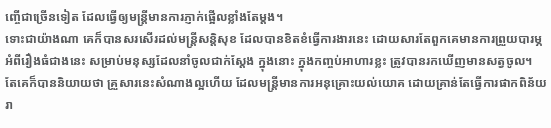ញ្ចើជាច្រើនទៀត ដែលធ្វើឲ្យមន្រ្តីមានការភ្ញាក់ផ្អើលខ្លាំងតែម្តង។
ទោះជាយ៉ាងណា គេក៏បានសរសើរដល់មន្រ្តីសន្តិសុខ ដែលបានខិតខំធ្វើការងារនេះ ដោយសារតែពួកគេមានការព្រួយបារម្ភអំពីរឿងធំជាងនេះ សម្រាប់មនុស្សដែលនាំចូលជាក់ស្តែង ក្នុងនោះ ក្នុងកញ្ចប់អាហារខ្លះ ត្រូវបានរកឃើញមានសត្វចូល។ តែគេក៏បាននិយាយថា គ្រួសារនេះសំណាងល្អហើយ ដែលមន្រ្តីមានការអនុគ្រោះយល់យោគ ដោយគ្រាន់តែធ្វើការផាកពិន័យរា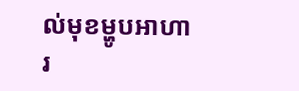ល់មុខម្ហូបអាហារ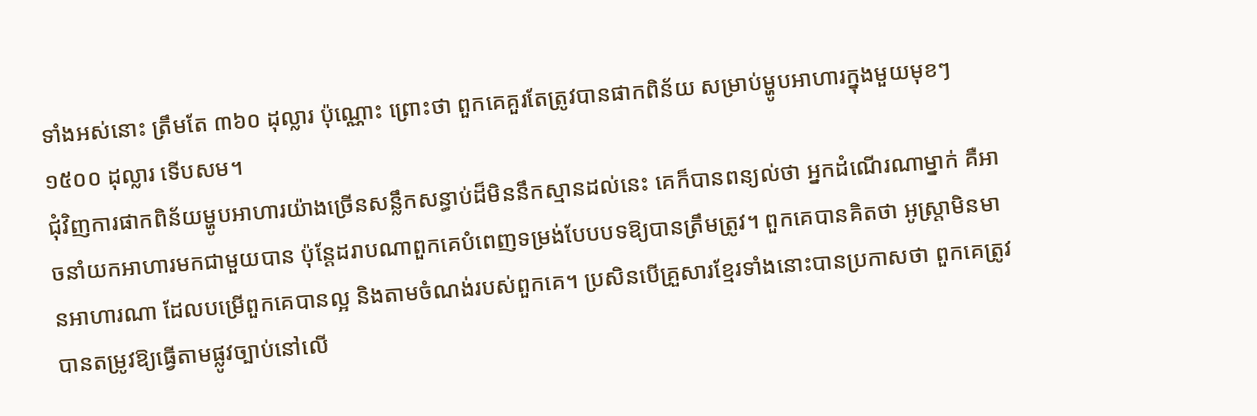ទាំងអស់នោះ ត្រឹមតែ ៣៦០ ដុល្លារ ប៉ុណ្ណោះ ព្រោះថា ពួកគេគួរតែត្រូវបានផាកពិន័យ សម្រាប់ម្ហូបអាហារក្នុងមួយមុខៗ ១៥០០ ដុល្លារ ទើបសម។
ជុំវិញការផាកពិន័យម្ហូបអាហារយ៉ាងច្រើនសន្លឹកសន្ធាប់ដ៏មិននឹកស្មានដល់នេះ គេក៏បានពន្យល់ថា អ្នកដំណើរណាម្នាក់ គឺអាចនាំយកអាហារមកជាមួយបាន ប៉ុន្តែដរាបណាពួកគេបំពេញទម្រង់បែបបទឱ្យបានត្រឹមត្រូវ។ ពួកគេបានគិតថា អូស្ត្រាមិនមានអាហារណា ដែលបម្រើពួកគេបានល្អ និងតាមចំណង់របស់ពួកគេ។ ប្រសិនបើគ្រួសារខ្មែរទាំងនោះបានប្រកាសថា ពួកគេត្រូវបានតម្រូវឱ្យធ្វើតាមផ្លូវច្បាប់នៅលើ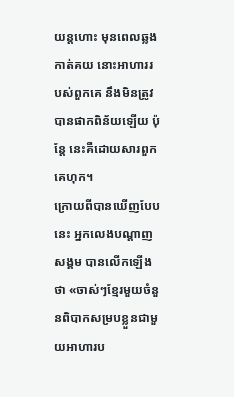យន្តហោះ មុនពេលឆ្លងកាត់គយ នោះអាហាររបស់ពួកគេ នឹងមិនត្រូវបានផាកពិន័យឡើយ ប៉ុន្តែ នេះគឺដោយសារពួកគេហុក។
ក្រោយពីបានឃើញបែបនេះ អ្នកលេងបណ្តាញសង្គម បានលើកឡើងថា «ចាស់ៗខ្មែរមួយចំនួនពិបាកសម្របខ្លួនជាមួយអាហារប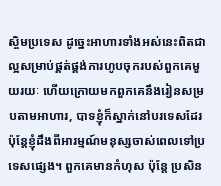ស្ចិមប្រទេស ដូច្នេះអាហារទាំងអស់នេះពិតជាល្អសម្រាប់ផ្គត់ផ្គង់ការហូបចុករបស់ពួកគេមួយរយៈ ហើយក្រោយមកពួកគេនឹងរៀនសម្របតាមអាហារ, បាទខ្ញុំក៏ស្នាក់នៅបរទេសដែរ ប៉ុន្តែខ្ញុំដឹងពីអារម្មណ៍មនុស្សចាស់ពេលទៅប្រទេសផ្សេង។ ពួកគេមានកំហុស ប៉ុន្តែ ប្រសិន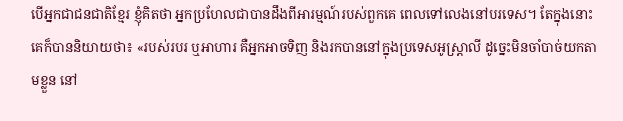បើអ្នកជាជនជាតិខ្មែរ ខ្ញុំគិតថា អ្នកប្រហែលជាបានដឹងពីអារម្មណ៍របស់ពួកគេ ពេលទៅលេងនៅបរទេស។ តែក្នុងនោះ គេក៏បាននិយាយថា៖ «របស់របរ ឬអាហារ គឺអ្នកអាចទិញ និងរកបាននៅក្នុងប្រទេសអូស្ត្រាលី ដូច្នេះមិនចាំបាច់យកតាមខ្លួន នៅ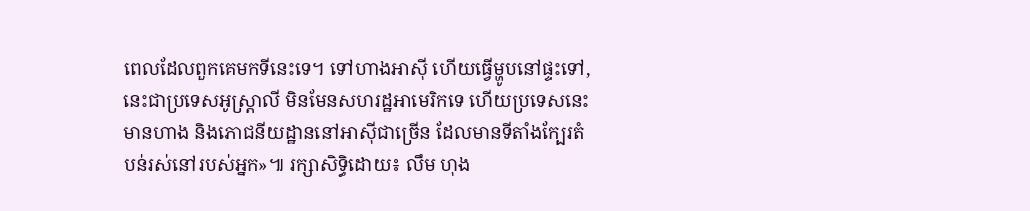ពេលដែលពួកគេមកទីនេះទេ។ ទៅហាងអាស៊ី ហើយធ្វើម្ហូបនៅផ្ទះទៅ, នេះជាប្រទេសអូស្ត្រាលី មិនមែនសហរដ្ឋអាមេរិកទេ ហើយប្រទេសនេះមានហាង និងភោជនីយដ្ឋាននៅអាស៊ីជាច្រើន ដែលមានទីតាំងក្បែរតំបន់រស់នៅរបស់អ្នក»៕ រក្សាសិទ្ធិដោយ៖ លឹម ហុង